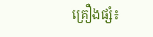គ្រឿងផ្សំ៖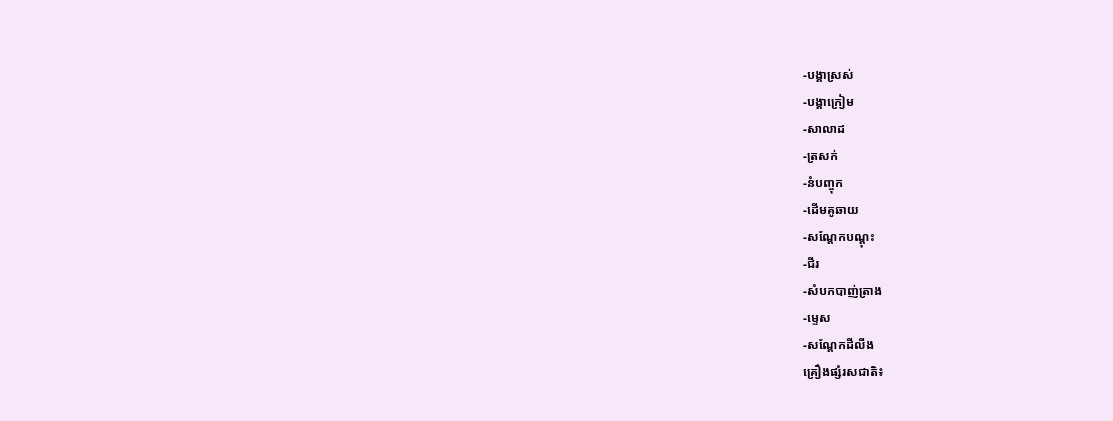-បង្គាស្រស់
-បង្គាក្រៀម
-សាលាដ
-ត្រសក់
-នំបញ្ចុក
-ដើមគូឆាយ
-សណ្ដែកបណ្ដុះ
-ជីរ
-សំបកបាញ់ត្រាង
-ម្ទេស
-សណ្ដែកដីលីង
គ្រឿងផ្សំរសជាតិ៖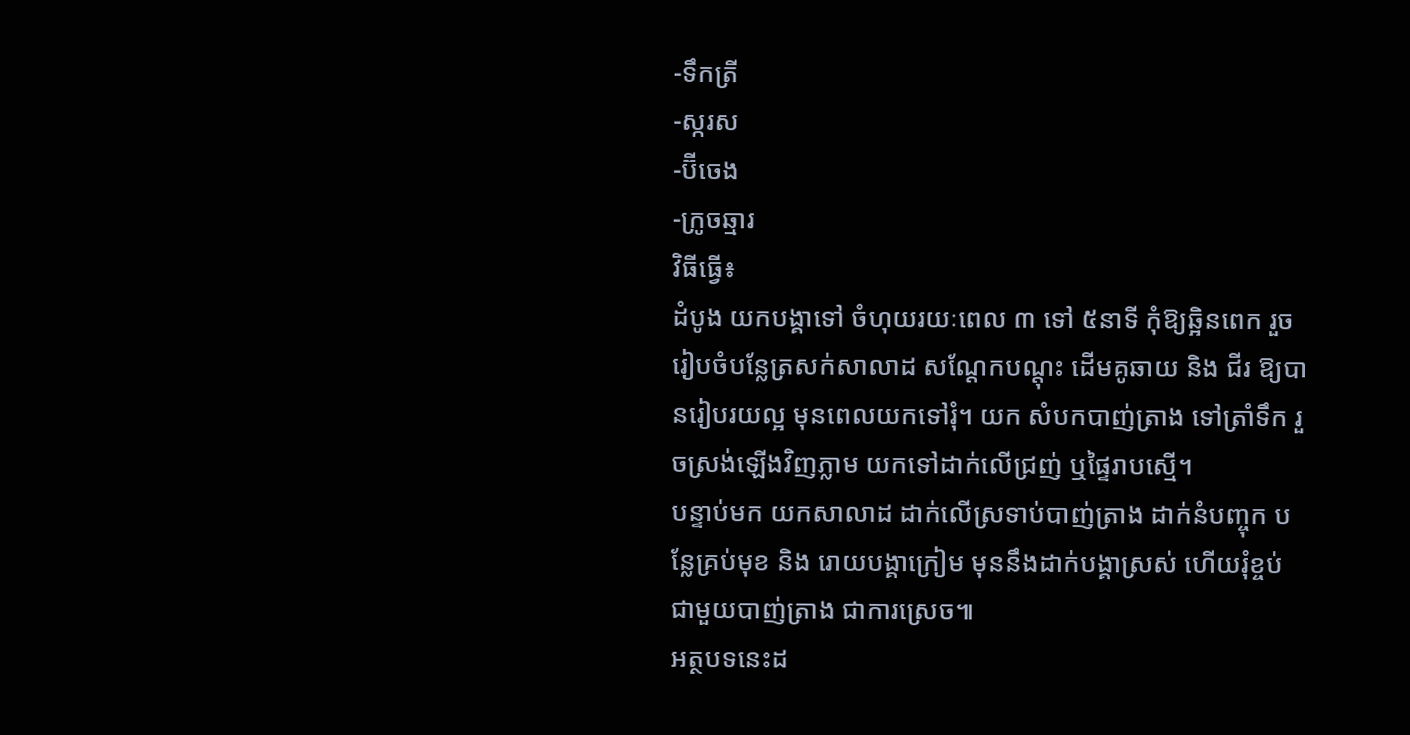-ទឹកត្រី
-ស្ករស
-ប៊ីចេង
-ក្រូចឆ្មារ
វិធីធ្វើ៖
ដំបូង យកបង្គាទៅ ចំហុយរយៈពេល ៣ ទៅ ៥នាទី កុំឱ្យឆ្អិនពេក រួចរៀបចំបន្លែត្រសក់សាលាដ សណ្ដែកបណ្ដុះ ដើមគូឆាយ និង ជីរ ឱ្យបានរៀបរយល្អ មុនពេលយកទៅរុំ។ យក សំបកបាញ់ត្រាង ទៅត្រាំទឹក រួចស្រង់ឡើងវិញភ្លាម យកទៅដាក់លើជ្រញ់ ឬផ្ទៃរាបស្មើ។
បន្ទាប់មក យកសាលាដ ដាក់លើស្រទាប់បាញ់ត្រាង ដាក់នំបញ្ចុក បន្លែគ្រប់មុខ និង រោយបង្គាក្រៀម មុននឹងដាក់បង្គាស្រស់ ហើយរុំខ្ចប់ ជាមួយបាញ់ត្រាង ជាការស្រេច៕
អត្ថបទនេះដ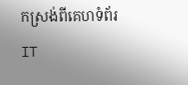កស្រង់ពីគេហទំព័រ IT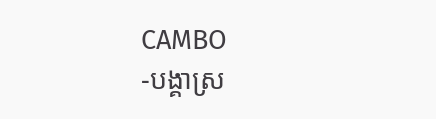CAMBO
-បង្គាស្រ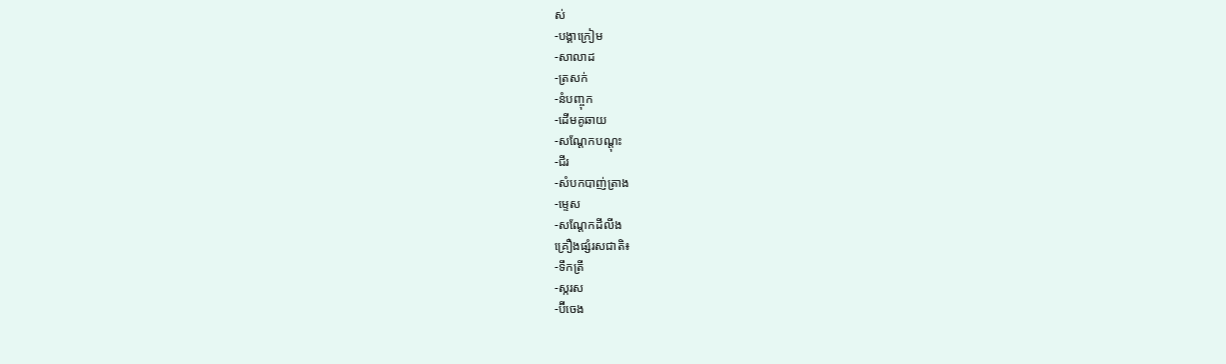ស់
-បង្គាក្រៀម
-សាលាដ
-ត្រសក់
-នំបញ្ចុក
-ដើមគូឆាយ
-សណ្ដែកបណ្ដុះ
-ជីរ
-សំបកបាញ់ត្រាង
-ម្ទេស
-សណ្ដែកដីលីង
គ្រឿងផ្សំរសជាតិ៖
-ទឹកត្រី
-ស្ករស
-ប៊ីចេង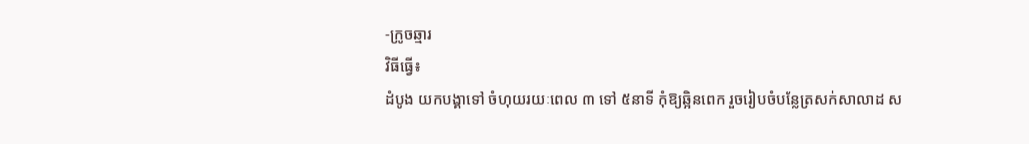-ក្រូចឆ្មារ
វិធីធ្វើ៖
ដំបូង យកបង្គាទៅ ចំហុយរយៈពេល ៣ ទៅ ៥នាទី កុំឱ្យឆ្អិនពេក រួចរៀបចំបន្លែត្រសក់សាលាដ ស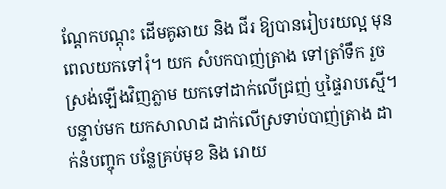ណ្ដែកបណ្ដុះ ដើមគូឆាយ និង ជីរ ឱ្យបានរៀបរយល្អ មុនពេលយកទៅរុំ។ យក សំបកបាញ់ត្រាង ទៅត្រាំទឹក រួចស្រង់ឡើងវិញភ្លាម យកទៅដាក់លើជ្រញ់ ឬផ្ទៃរាបស្មើ។
បន្ទាប់មក យកសាលាដ ដាក់លើស្រទាប់បាញ់ត្រាង ដាក់នំបញ្ចុក បន្លែគ្រប់មុខ និង រោយ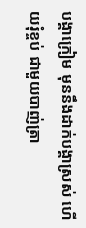បង្គាក្រៀម មុននឹងដាក់បង្គាស្រស់ ហើយរុំខ្ចប់ ជាមួយបាញ់ត្រា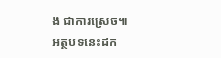ង ជាការស្រេច៕
អត្ថបទនេះដក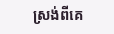ស្រង់ពីគេ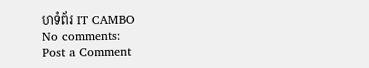ហទំព័រ IT CAMBO
No comments:
Post a Comment